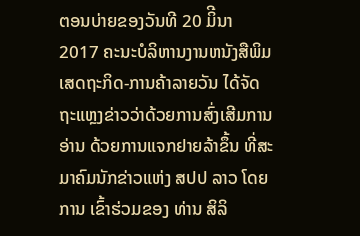ຕອນບ່າຍຂອງວັນທີ 20 ມິີນາ 2017 ຄະນະບໍລິຫານງານຫນັງສືພິມເສດຖະກິດ-ການຄ້າລາຍວັນ ໄດ້ຈັດຖະແຫຼງຂ່າວວ່າດ້ວຍການສົ່ງເສີມການອ່ານ ດ້ວຍການແຈກຢາຍລ້າຂຶ້ນ ທີ່ສະມາຄົມນັກຂ່າວແຫ່ງ ສປປ ລາວ ໂດຍການ ເຂົ້າຮ່ວມຂອງ ທ່ານ ສິລິ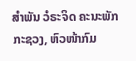ສຳພັນ ວໍຣະຈິດ ຄະນະພັກກະຊວງ, ຫົວໜ້າກົມ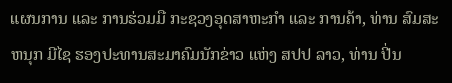ແຜນການ ແລະ ການຮ່ວມມື ກະຊວງອຸດສາຫະກຳ ແລະ ການຄ້າ, ທ່ານ ສົມສະຫນຸກ ມີໄຊ ຮອງປະທານສະມາຄົມນັກຂ່າວ ແຫ່ງ ສປປ ລາວ, ທ່ານ ປີ່ນ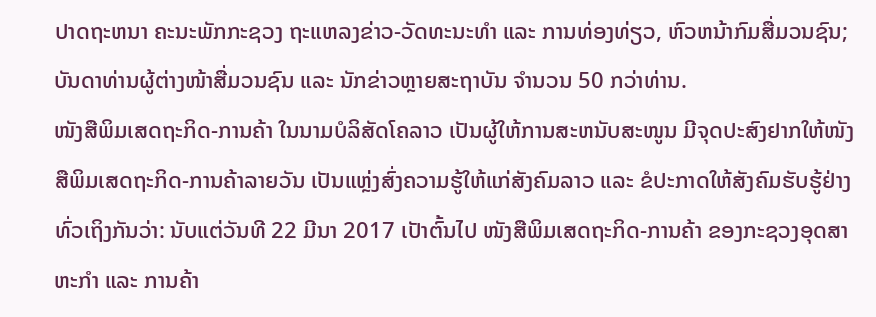ປາດຖະຫນາ ຄະນະພັກກະຊວງ ຖະແຫລງຂ່າວ-ວັດທະນະທໍາ ແລະ ການທ່ອງທ່ຽວ, ຫົວຫນ້າກົມສື່ມວນຊົນ; ບັນດາທ່ານຜູ້ຕ່າງໜ້າສື່ມວນຊົນ ແລະ ນັກຂ່າວຫຼາຍສະຖາບັນ ຈໍານວນ 50 ກວ່າທ່ານ.
ໜັງສືພິມເສດຖະກິດ-ການຄ້າ ໃນນາມບໍລິສັດໂຄລາວ ເປັນຜູ້ໃຫ້ການສະຫນັບສະໜູນ ມີຈຸດປະສົງຢາກໃຫ້ໜັງສືພິມເສດຖະກິດ-ການຄ້າລາຍວັນ ເປັນແຫຼ່ງສົ່ງຄວາມຮູ້ໃຫ້ແກ່ສັງຄົມລາວ ແລະ ຂໍປະກາດໃຫ້ສັງຄົມຮັບຮູ້ຢ່າງທົ່ວເຖິງກັນວ່າ: ນັບແຕ່ວັນທີ 22 ມີນາ 2017 ເປັາຕົ້ນໄປ ໜັງສືພິມເສດຖະກິດ-ການຄ້າ ຂອງກະຊວງອຸດສາຫະກໍາ ແລະ ການຄ້າ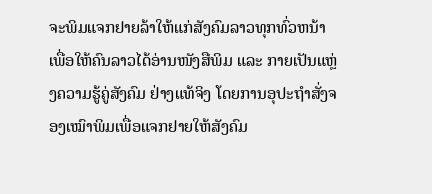ຈະພິມແຈກຢາຍລ້າໃຫ້ແກ່ສັງຄົມລາວທຸກທົ່ວຫນ້າ ເພື່ອໃຫ້ຄົນລາວໄດ້ອ່ານໜັງສືພິມ ແລະ ກາຍເປັນແຫຼ່ງຄວາມຮູ້ຄູ່ສັງຄົມ ຢ່າງແທ້ຈິງ ໂດຍການອຸປະຖໍາສັ່ງຈອງເໝົາພິມເພື່ອແຈກຢາຍໃຫ້ສັງຄົມ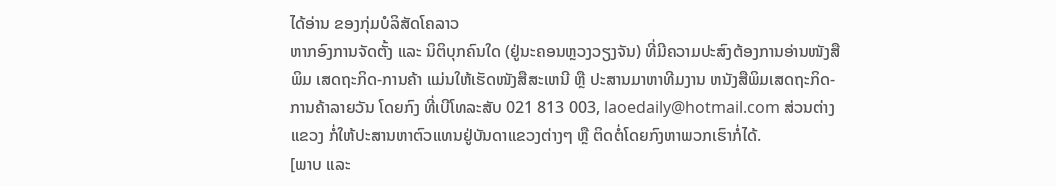ໄດ້ອ່ານ ຂອງກຸ່ມບໍລິສັດໂຄລາວ
ຫາກອົງການຈັດຕັ້ງ ແລະ ນິຕິບຸກຄົນໃດ (ຢູ່ນະຄອນຫຼວງວຽງຈັນ) ທີ່ມີຄວາມປະສົງຕ້ອງການອ່ານໜັງສືພິມ ເສດຖະກິດ-ການຄ້າ ແມ່ນໃຫ້ເຮັດໜັງສືສະເຫນີ ຫຼື ປະສານມາຫາທີມງານ ຫນັງສືພິມເສດຖະກິດ-ການຄ້າລາຍວັນ ໂດຍກົງ ທີ່ເບີໂທລະສັບ 021 813 003, laoedaily@hotmail.com ສ່ວນຕ່າງແຂວງ ກໍ່ໃຫ້ປະສານຫາຕົວແທນຢູ່ບັນດາແຂວງຕ່າງໆ ຫຼື ຕິດຕໍ່ໂດຍກົງຫາພວກເຮົາກໍ່ໄດ້.
[ພາບ ແລະ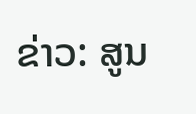ຂ່າວ: ສູນ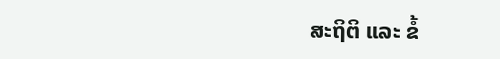ສະຖິຕິ ແລະ ຂໍ້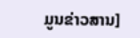ມູນຂ່າວສານ]